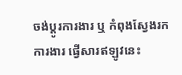ចង់ប្តូរការងារ ឬ កំពុងស្វែងរកការងារ ផ្វើសារឥឡូវនេះ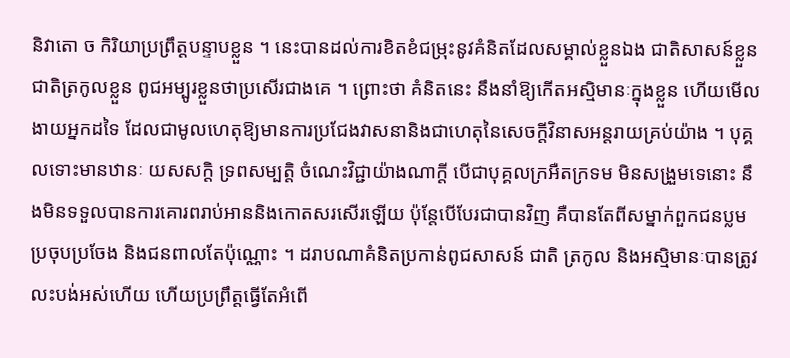និវាតោ ច កិរិយាប្រព្រឹត្តបន្ទាបខ្លួន ។ នេះបានដល់ការខិតខំជម្រុះនូវគំនិតដែលសម្គាល់ខ្លួនឯង ជាតិសាសន៍ខ្លួន ជាតិត្រកូលខ្លួន ពូជអម្បូរខ្លួនថាប្រសើរជាងគេ ។ ព្រោះថា គំនិតនេះ នឹងនាំឱ្យកើតអស្មិមានៈក្នុងខ្លួន ហើយមើលងាយអ្នកដទៃ ដែលជាមូលហេតុឱ្យមានការប្រជែងវាសនានិងជាហេតុនៃសេចក្តីវិនាសអន្តរាយគ្រប់យ៉ាង ។ បុគ្គលទោះមានឋានៈ យសសក្តិ ទ្រពសម្បត្តិ ចំណេះវិជ្ជាយ៉ាងណាក្តី បើជាបុគ្គលក្រអឺតក្រទម មិនសង្រួមទេនោះ នឹងមិនទទួលបានការគោរពរាប់អាននិងកោតសរសើរឡើយ ប៉ុន្តែបើបែរជាបានវិញ គឺបានតែពីសម្នាក់ពួកជនប្លម ប្រចុបប្រចែង និងជនពាលតែប៉ុណ្ណោះ ។ ដរាបណាគំនិតប្រកាន់ពូជសាសន៍ ជាតិ ត្រកូល និងអស្មិមានៈបានត្រូវលះបង់អស់ហើយ ហើយប្រព្រឹត្តធ្វើតែអំពើ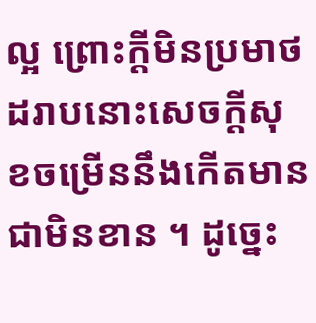ល្អ ព្រោះក្តីមិនប្រមាថ ដរាបនោះសេចក្តីសុខចម្រើននឹងកើតមានជាមិនខាន ។ ដូច្នេះ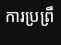ការប្រព្រឹ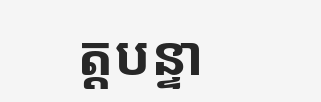ត្តបន្ទា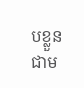បខ្លួន ជាម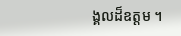ង្គលដ៏ឧត្តម ។